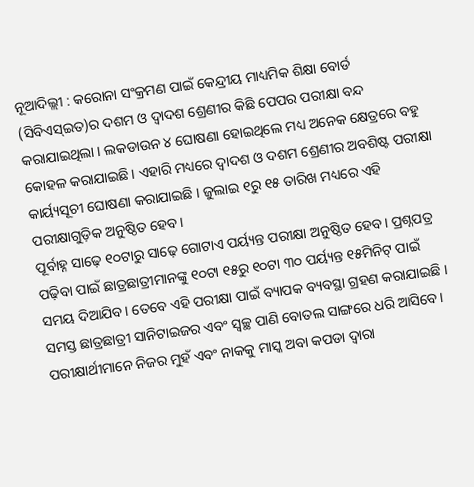ନୂଆଦିଲ୍ଲୀ : କରୋନା ସଂକ୍ରମଣ ପାଇଁ କେନ୍ଦ୍ରୀୟ ମାଧ୍ୟମିକ ଶିକ୍ଷା ବୋର୍ଡ (ସିବିଏସ୍ଇତ)ର ଦଶମ ଓ ଦ୍ୱାଦଶ ଶ୍ରେଣୀର କିଛି ପେପର ପରୀକ୍ଷା ବନ୍ଦ କରାଯାଇଥିଲା । ଲକଡାଉନ ୪ ଘୋଷଣା ହୋଇଥିଲେ ମଧ୍ୟ ଅନେକ କ୍ଷେତ୍ରରେ ବହୁ କୋହଳ କରାଯାଇଛି । ଏହାରି ମଧ୍ୟରେ ଦ୍ୱାଦଶ ଓ ଦଶମ ଶ୍ରେଣୀର ଅବଶିଷ୍ଟ ପରୀକ୍ଷା କାର୍ୟ୍ୟସୂଚୀ ଘୋଷଣା କରାଯାଇଛି । ଜୁଲାଇ ୧ରୁ ୧୫ ତାରିଖ ମଧ୍ୟରେ ଏହି ପରୀକ୍ଷାଗୁଡ଼ିକ ଅନୁଷ୍ଠିତ ହେବ।
ପୂର୍ବାହ୍ନ ସାଢ଼େ ୧୦ଟାରୁ ସାଢ଼େ ଗୋଟାଏ ପର୍ୟ୍ୟନ୍ତ ପରୀକ୍ଷା ଅନୁଷ୍ଠିତ ହେବ। ପ୍ରଶ୍ନପତ୍ର ପଢ଼ିବା ପାଇଁ ଛାତ୍ରଛାତ୍ରୀମାନଙ୍କୁ ୧୦ଟା ୧୫ରୁ ୧୦ଟା ୩୦ ପର୍ୟ୍ୟନ୍ତ ୧୫ମିନିଟ୍ ପାଇଁ ସମୟ ଦିଆଯିବ। ତେବେ ଏହି ପରୀକ୍ଷା ପାଇଁ ବ୍ୟାପକ ବ୍ୟବସ୍ଥା ଗ୍ରହଣ କରାଯାଇଛି । ସମସ୍ତ ଛାତ୍ରଛାତ୍ରୀ ସାନିଟାଇଜର ଏବଂ ସ୍ୱଚ୍ଛ ପାଣି ବୋତଲ ସାଙ୍ଗରେ ଧରି ଆସିବେ। ପରୀକ୍ଷାର୍ଥୀମାନେ ନିଜର ମୁହଁ ଏବଂ ନାକକୁ ମାସ୍କ ଅବା କପଡା ଦ୍ୱାରା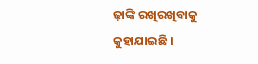ଢ଼ାଙ୍କି ରଖିରଖିବାକୁ କୁହାଯାଇଛି ।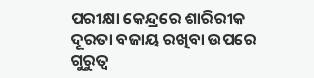ପରୀକ୍ଷା କେନ୍ଦ୍ରରେ ଶାରିରୀକ ଦୂରତା ବଜାୟ ରଖିବା ଉପରେ ଗୁରୁତ୍ୱ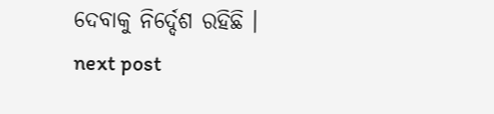ଦେବାକୁ ନିର୍ଦ୍ଦେଶ ରହିଛି ।
next post